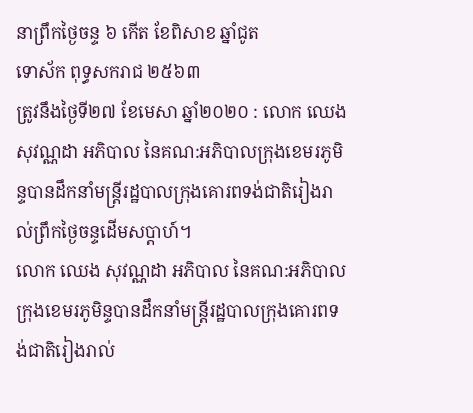នាព្រឹកថ្ងៃចន្ទ ៦ កើត ខែពិសាខ ឆ្នាំជូត
ទោស័ក ពុទ្ធសករាជ ២៥៦៣
ត្រូវនឹងថ្ងៃទី២៧ ខែមេសា ឆ្នាំ២០២០ : លោក ឈេង សុវណ្ណដា អភិបាល នៃគណ:អភិបាលក្រុងខេមរភូមិន្ទបានដឹកនាំមន្រ្តីរដ្ឋបាលក្រុងគោរពទង់ជាតិរៀងរាល់ព្រឹកថ្ងៃចន្ទដេីមសប្តាហ៍។
លោក ឈេង សុវណ្ណដា អភិបាល នៃគណ:អភិបាលក្រុងខេមរភូមិន្ទបានដឹកនាំមន្រ្តីរដ្ឋបាលក្រុងគោរពទង់ជាតិរៀងរាល់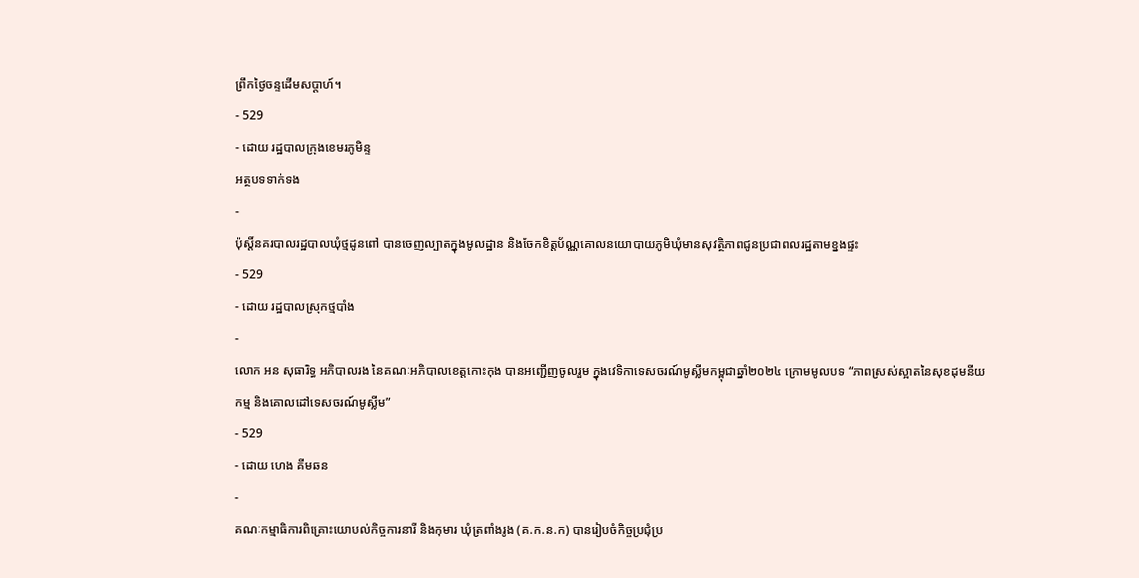ព្រឹកថ្ងៃចន្ទដេីមសប្តាហ៍។
- 529
- ដោយ រដ្ឋបាលក្រុងខេមរភូមិន្ទ
អត្ថបទទាក់ទង
-
ប៉ុស្តិ៍នគរបាលរដ្ឋបាលឃុំថ្មដូនពៅ បានចេញល្បាតក្នុងមូលដ្ឋាន និងចែកខិត្តប័ណ្ណគោលនយោបាយភូមិឃុំមានសុវត្ថិភាពជូនប្រជាពលរដ្ឋតាមខ្នងផ្ទះ
- 529
- ដោយ រដ្ឋបាលស្រុកថ្មបាំង
-
លោក អន សុធារិទ្ធ អភិបាលរង នៃគណៈអភិបាលខេត្តកោះកុង បានអញ្ជើញចូលរួម ក្នុងវេទិកាទេសចរណ៍មូស្លីមកម្ពុជាឆ្នាំ២០២៤ ក្រោមមូលបទ “ភាពស្រស់ស្អាតនៃសុខដុមនីយកម្ម និងគោលដៅទេសចរណ៍មូស្លីម”
- 529
- ដោយ ហេង គីមឆន
-
គណៈកម្មាធិការពិគ្រោះយោបល់កិច្ចការនារី និងកុមារ ឃុំត្រពាំងរូង (គ.ក.ន.ក) បានរៀបចំកិច្ចប្រជុំប្រ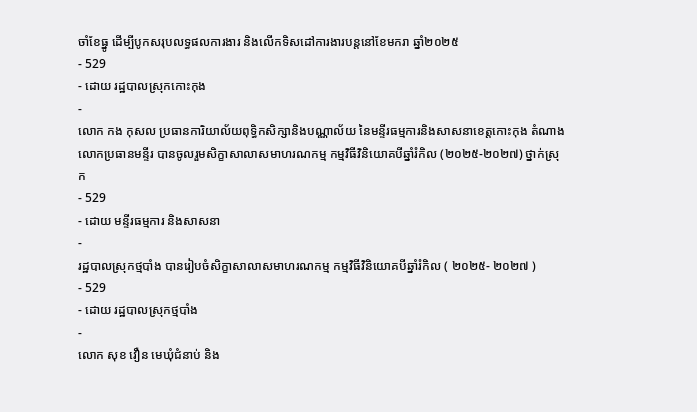ចាំខែធ្នូ ដើម្បីបូកសរុបលទ្ធផលការងារ និងលើកទិសដៅការងារបន្តនៅខែមករា ឆ្នាំ២០២៥
- 529
- ដោយ រដ្ឋបាលស្រុកកោះកុង
-
លោក កង កុសល ប្រធានការិយាល័យពុទ្ធិកសិក្សានិងបណ្ណាល័យ នៃមន្ទីរធម្មការនិងសាសនាខេត្តកោះកុង តំណាងលោកប្រធានមន្ទីរ បានចូលរួមសិក្ខាសាលាសមាហរណកម្ម កម្មវិធីវិនិយោគបីឆ្នាំរំកិល (២០២៥-២០២៧) ថ្នាក់ស្រុក
- 529
- ដោយ មន្ទីរធម្មការ និងសាសនា
-
រដ្ឋបាលស្រុកថ្មបាំង បានរៀបចំសិក្ខាសាលាសមាហរណកម្ម កម្មវិធីវិនិយោគបីឆ្នាំរំកិល ( ២០២៥- ២០២៧ )
- 529
- ដោយ រដ្ឋបាលស្រុកថ្មបាំង
-
លោក សុខ វឿន មេឃុំជំនាប់ និង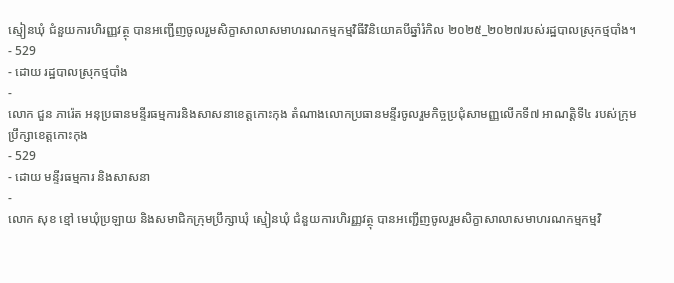ស្មៀនឃុំ ជំនួយការហិរញ្ញវត្ថុ បានអញ្ជើញចូលរួមសិក្ខាសាលាសមាហរណកម្មកម្មវិធីវិនិយោគបីឆ្នាំរំកិល ២០២៥_២០២៧របស់រដ្ឋបាលស្រុកថ្មបាំង។
- 529
- ដោយ រដ្ឋបាលស្រុកថ្មបាំង
-
លោក ជួន ភារ៉េត អនុប្រធានមន្ទីរធម្មការនិងសាសនាខេត្តកោះកុង តំណាងលោកប្រធានមន្ទីរចូលរួមកិច្ចប្រជុំសាមញ្ញលើកទី៧ អាណត្តិទី៤ របស់ក្រុមប្រឹក្សាខេត្តកោះកុង
- 529
- ដោយ មន្ទីរធម្មការ និងសាសនា
-
លោក សុខ ខ្មៅ មេឃុំប្រឡាយ និងសមាជិកក្រុមប្រឹក្សាឃុំ ស្មៀនឃុំ ជំនួយការហិរញ្ញវត្ថុ បានអញ្ជើញចូលរួមសិក្ខាសាលាសមាហរណកម្មកម្មវិ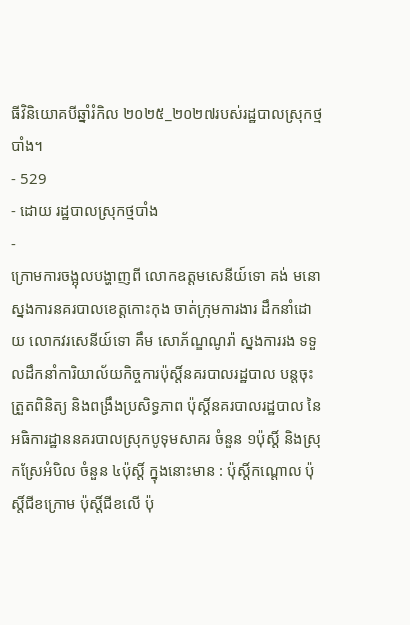ធីវិនិយោគបីឆ្នាំរំកិល ២០២៥_២០២៧របស់រដ្ឋបាលស្រុកថ្មបាំង។
- 529
- ដោយ រដ្ឋបាលស្រុកថ្មបាំង
-
ក្រោមការចង្អុលបង្ហាញពី លោកឧត្តមសេនីយ៍ទោ គង់ មនោ ស្នងការនគរបាលខេត្តកោះកុង ចាត់ក្រុមការងារ ដឹកនាំដោយ លោកវរសេនីយ៍ទោ គឹម សោភ័ណ្ឌណូរ៉ា ស្នងការរង ទទួលដឹកនាំការិយាល័យកិច្ចការប៉ុស្តិ៍នគរបាលរដ្ឋបាល បន្តចុះត្រួតពិនិត្យ និងពង្រឹងប្រសិទ្ធភាព ប៉ុស្តិ៍នគរបាលរដ្ឋបាល នៃអធិការដ្ឋាននគរបាលស្រុកបូទុមសាគរ ចំនួន ១ប៉ុស្តិ៍ និងស្រុកស្រែអំបិល ចំនួន ៤ប៉ុស្តិ៍ ក្នុងនោះមាន : ប៉ុស្តិ៍កណ្ដោល ប៉ុស្តិ៍ជីខក្រោម ប៉ុស្តិ៍ជីខលើ ប៉ុ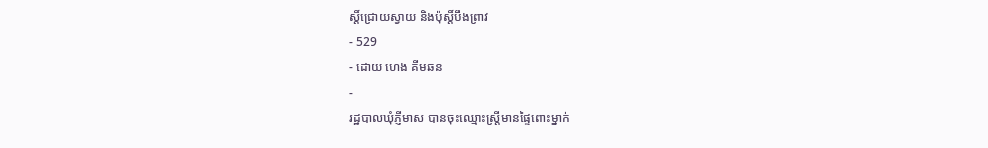ស្តិ៍ជ្រោយស្វាយ និងប៉ុស្តិ៍បឹងព្រាវ
- 529
- ដោយ ហេង គីមឆន
-
រដ្ឋបាលឃុំភ្ញីមាស បានចុះឈ្មោះស្ត្រីមានផ្ទៃពោះម្នាក់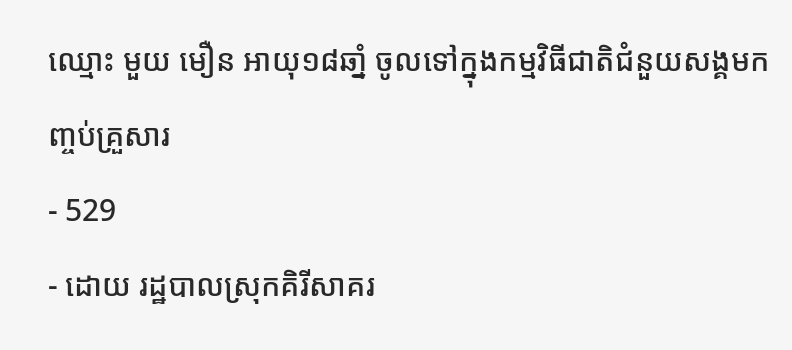ឈ្មោះ មួយ មឿន អាយុ១៨ឆាំ្ន ចូលទៅក្នុងកម្មវិធីជាតិជំនួយសង្គមកញ្ចប់គ្រួសារ
- 529
- ដោយ រដ្ឋបាលស្រុកគិរីសាគរ